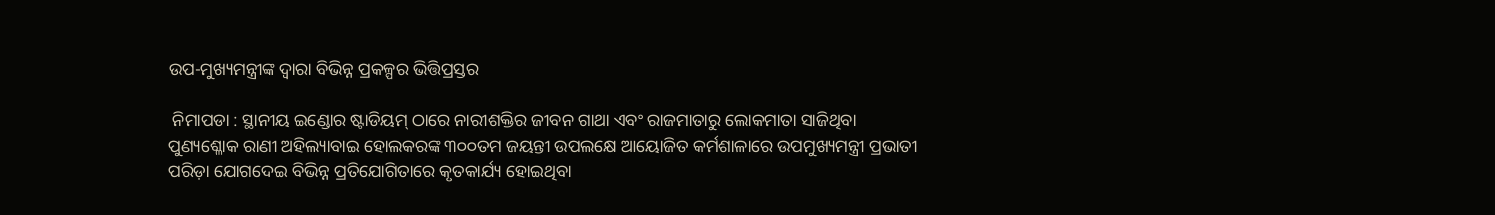ଉପ-ମୁଖ୍ୟମନ୍ତ୍ରୀଙ୍କ ଦ୍ୱାରା ବିଭିନ୍ନ ପ୍ରକଳ୍ପର ଭିତ୍ତିପ୍ରସ୍ତର

 ନିମାପଡା : ସ୍ଥାନୀୟ ଇଣ୍ଡୋର ଷ୍ଟାଡିୟମ୍ ଠାରେ ନାରୀଶକ୍ତିର ଜୀବନ ଗାଥା ଏବଂ ରାଜମାତାରୁ ଲୋକମାତା ସାଜିଥିବା ପୁଣ୍ୟଶ୍ଳୋକ ରାଣୀ ଅହିଲ୍ୟାବାଇ ହୋଲକରଙ୍କ ୩୦୦ତମ ଜୟନ୍ତୀ ଉପଲକ୍ଷେ ଆୟୋଜିତ କର୍ମଶାଳାରେ ଉପମୁଖ୍ୟମନ୍ତ୍ରୀ ପ୍ରଭାତୀ ପରିଡ଼ା ଯୋଗଦେଇ ବିଭିନ୍ନ ପ୍ରତିଯୋଗିତାରେ କୃତକାର୍ଯ୍ୟ ହୋଇଥିବା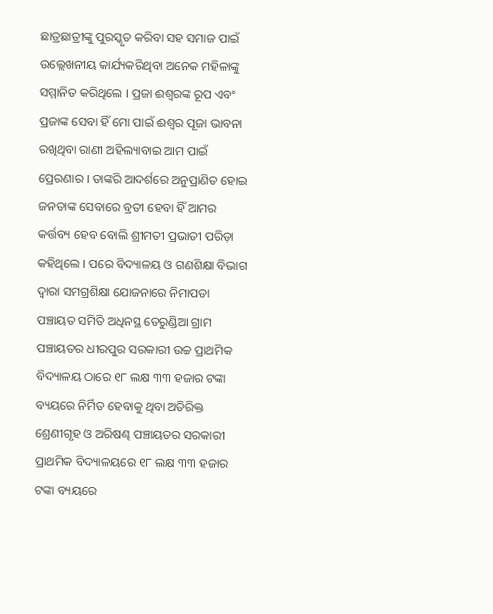ଛାତ୍ରଛାତ୍ରୀଙ୍କୁ ପୁରସ୍କୃତ କରିବା ସହ ସମାଜ ପାଇଁ ଉଲ୍ଲେଖନୀୟ କାର୍ଯ୍ୟକରିଥିବା ଅନେକ ମହିଳାଙ୍କୁ ସମ୍ମାନିତ କରିଥିଲେ । ପ୍ରଜା ଈଶ୍ୱରଙ୍କ ରୂପ ଏବଂ ପ୍ରଜାଙ୍କ ସେବା ହିଁ ମୋ ପାଇଁ ଈଶ୍ୱର ପୂଜା ଭାବନା ରଖିଥିବା ରାଣୀ ଅହିଲ୍ୟାବାଇ ଆମ ପାଇଁ ପ୍ରେରଣାର । ତାଙ୍କରି ଆଦର୍ଶରେ ଅନୁପ୍ରାଣିତ ହୋଇ ଜନତାଙ୍କ ସେବାରେ ବ୍ରତୀ ହେବା ହିଁ ଆମର କର୍ତ୍ତବ୍ୟ ହେବ ବୋଲି ଶ୍ରୀମତୀ ପ୍ରଭାତୀ ପରିଡ଼ା କହିଥିଲେ । ପରେ ବିଦ୍ୟାଳୟ ଓ ଗଣଶିକ୍ଷା ବିଭାଗ ଦ୍ୱାରା ସମଗ୍ରଶିକ୍ଷା ଯୋଜନାରେ ନିମାପଡା ପଞ୍ଚାୟତ ସମିତି ଅଧିନସ୍ଥ ତେରୁଣ୍ଡିଆ ଗ୍ରାମ ପଞ୍ଚାୟତର ଧୀରପୁର ସରକାରୀ ଉଚ୍ଚ ପ୍ରାଥମିକ ବିଦ୍ୟାଳୟ ଠାରେ ୧୮ ଲକ୍ଷ ୩୩ ହଜାର ଟଙ୍କା ବ୍ୟୟରେ ନିର୍ମିତ ହେବାକୁ ଥିବା ଅତିରିକ୍ତ ଶ୍ରେଣୀଗୃହ ଓ ଅରିଷଣ୍ଢ ପଞ୍ଚାୟତର ସରକାରୀ ପ୍ରାଥମିକ ବିଦ୍ୟାଳୟରେ ୧୮ ଲକ୍ଷ ୩୩ ହଜାର ଟଙ୍କା ବ୍ୟୟରେ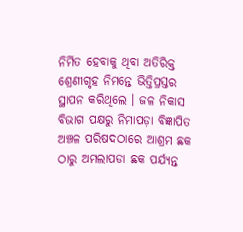ନିର୍ମିତ ହେବାକୁ ଥିବା ଅତିରିକ୍ତ ଶ୍ରେଣୀଗୃହ ନିମନ୍ତେ ଭିତ୍ତିପ୍ରସ୍ତର ସ୍ଥାପନ କରିଥିଲେ । ଜଳ ନିକାସ ବିଭାଗ ପକ୍ଷରୁ ନିମାପଡ଼ା ବିଜ୍ଞାପିତ ଅଞ୍ଚଳ ପରିଷଦଠାରେ ଆଶ୍ରମ ଛକ ଠାରୁ ଅମଲାପଡା ଛକ ପର୍ଯ୍ୟନ୍ତ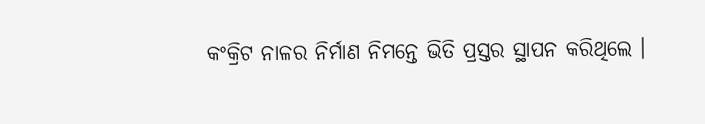କଂକ୍ରିଟ ନାଳର ନିର୍ମାଣ ନିମନ୍ତେ ଭିତି ପ୍ରସ୍ତର ସ୍ଥାପନ କରିଥିଲେ ।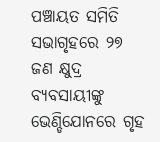ପଞ୍ଚାୟତ ସମିତି ସଭାଗୃହରେ ୨୭ ଜଣ କ୍ଷୁଦ୍ର ବ୍ୟବସାୟୀଙ୍କୁ ଭେଣ୍ଡିଯୋନରେ ଗୃହ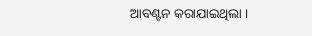ଆବଣ୍ଟନ କରାଯାଇଥିଲା ।